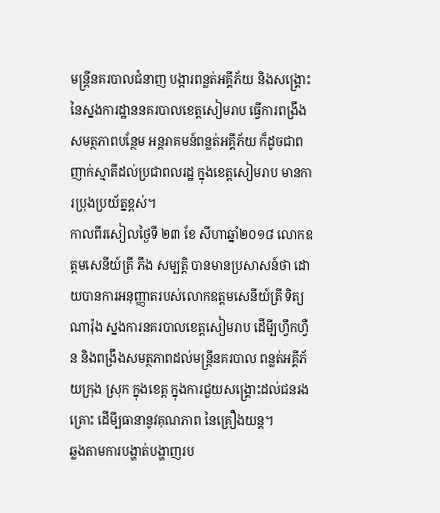មន្ត្រីនគរបាលជំនាញ បង្ការពន្លត់អគ្គីភ័យ និងសង្រ្គោះ នៃស្នងការដ្ឋាននគរបាលខេត្តសៀមរាប ធ្វើការពង្រឹងសមត្ថភាពបន្ថែម អន្តរាគមន៍ពន្លត់អគ្គីភ័យ ក៏ដូចជាពញាក់ស្មាតីដល់ប្រជាពលរដ្ឋ ក្នុងខេត្តសៀមរាប មានការប្រុងប្រយ័ត្នខ្ពស់។
កាលពីរសៀលថ្ងៃទី ២៣ ខែ សីហាឆ្នាំ២០១៨ លោកឧត្តមសេនីយ៍ត្រី ភឹង សម្បត្តិ បានមានប្រសាសន៍ថា ដោយបានការអនុញ្ញាតរបស់លោកឧត្តមសេនីយ៍ត្រី ទិត្យ ណារ៉ុង ស្នងការនគរបាលខេត្តសៀមរាប ដើមី្បហ្វឹកហ្វឺន និងពង្រឹងសមត្ថភាពដល់មន្ត្រីនគរបាល ពន្លត់អគ្គីភ័យក្រុង ស្រុក ក្នុងខេត្ត ក្នុងការជួយសង្រ្គោះដល់ជនរងគ្រោះ ដើមី្បធានានូវគុណភាព នៃគ្រឿងយន្ត។
ឆ្លងតាមការបង្ហាត់បង្ហាញរប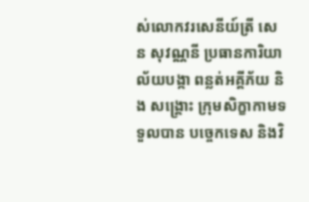ស់លោកវរសេនីយ៍ត្រី សេន សុវណ្ណនី ប្រធានការិយាល័យបង្កា ពន្លត់អគ្គីភ័យ និង សង្រ្គោះ ក្រុមសិក្ខាកាមទទួលបាន បច្ចេកទេស និងវិ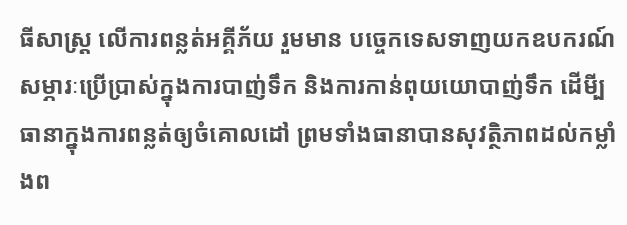ធីសាស្ត្រ លើការពន្លត់អគ្គីភ័យ រួមមាន បច្ចេកទេសទាញយកឧបករណ៍ សម្ភារៈប្រើប្រាស់ក្នុងការបាញ់ទឹក និងការកាន់ពុយយោបាញ់ទឹក ដើមី្បធានាក្នុងការពន្លត់ឲ្យចំគោលដៅ ព្រមទាំងធានាបានសុវត្ថិភាពដល់កម្លាំងព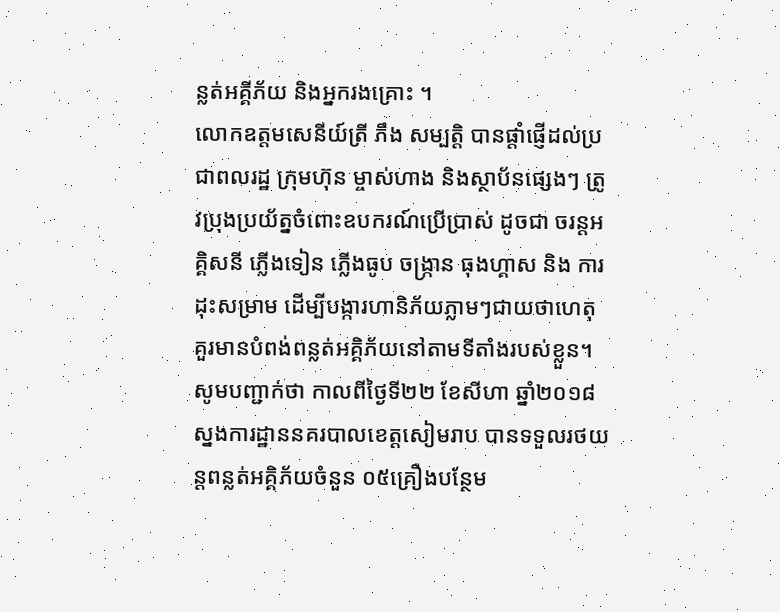ន្លត់អគ្គីភ័យ និងអ្នករងគ្រោះ ។
លោកឧត្តមសេនីយ៍ត្រី ភឹង សម្បត្តិ បានផ្តាំផ្ញើដល់ប្រជាពលរដ្ឋ ក្រុមហ៊ុន ម្ចាស់ហាង និងស្ថាប័នផ្សេងៗ ត្រូវប្រុងប្រយ័ត្នចំពោះឧបករណ៍ប្រើប្រាស់ ដូចជា ចរន្តអគ្គិសនី ភ្លើងទៀន ភ្លើងធូប ចង្ក្រាន ធុងហ្គាស និង ការដុះសម្រាម ដើម្បីបង្ការហានិភ័យភ្លាមៗជាយថាហេតុ គួរមានបំពង់ពន្លត់អគ្គិភ័យនៅតាមទីតាំងរបស់ខ្លួន។
សូមបញ្ជាក់ថា កាលពីថ្ងៃទី២២ ខែសីហា ឆ្នាំ២០១៨ ស្នងការដ្ឋាននគរបាលខេត្តសៀមរាប បានទទួលរថយន្តពន្លត់អគ្គិភ័យចំនួន ០៥គ្រឿងបន្ថែម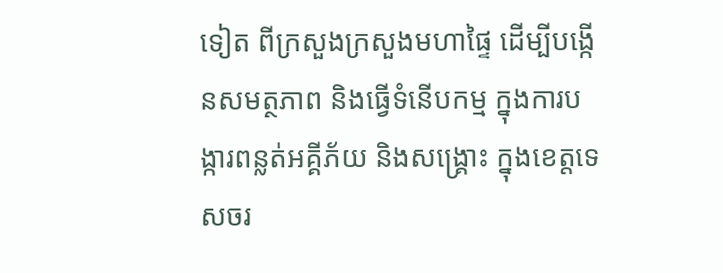ទៀត ពីក្រសួងក្រសួងមហាផ្ទៃ ដើម្បីបង្កើនសមត្ថភាព និងធ្វើទំនើបកម្ម ក្នុងការបង្ការពន្លត់អគ្គីភ័យ និងសង្រ្គោះ ក្នុងខេត្តទេសចរ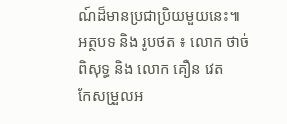ណ៍ដ៏មានប្រជាប្រិយមួយនេះ៕
អត្ថបទ និង រូបថត ៖ លោក ថាច់ ពិសុទ្ធ និង លោក គឿន វេត
កែសម្រួលអ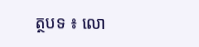ត្ថបទ ៖ លោ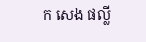ក សេង ផល្លី